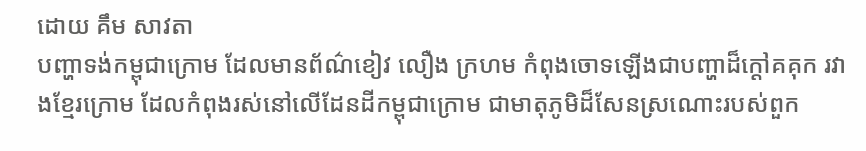ដោយ គឹម សាវតា
បញ្ហាទង់កម្ពុជាក្រោម ដែលមានព័ណ៌ខៀវ លឿង ក្រហម កំពុងចោទឡើងជាបញ្ហាដ៏ក្ដៅគគុក រវាងខ្មែរក្រោម ដែលកំពុងរស់នៅលើដែនដីកម្ពុជាក្រោម ជាមាតុភូមិដ៏សែនស្រណោះរបស់ពួក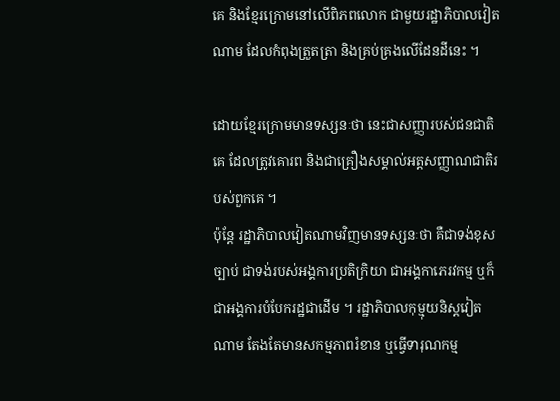គេ និងខ្មែរក្រោមនៅលើពិភពលោក ជាមួយរដ្ឋាភិបាលវៀតណាម ដែលកំពុងត្រួតត្រា និងគ្រប់គ្រងលើដែនដីនេះ ។

ដោយខ្មែរក្រោមមានទស្សនៈថា នេះជាសញ្ញារបស់ជនជាតិគេ ដែលត្រូវគោរព និងជាគ្រឿងសម្គាល់អត្តសញ្ញាណជាតិរបស់ពួកគេ ។
ប៉ុន្តែ រដ្ឋាភិបាលវៀតណាមវិញមានទស្សនៈថា គឺជាទង់ខុសច្បាប់ ជាទង់របស់អង្គការប្រតិក្រិយា ជាអង្គកាភេរវកម្ម ឬក៏ជាអង្គការបំបែករដ្ឋជាដើម ។ រដ្ឋាភិបាលកុម្មុយនិស្តវៀតណាម តែងតែមានសកម្មភាពរំខាន ឬធ្វើទារុណកម្ម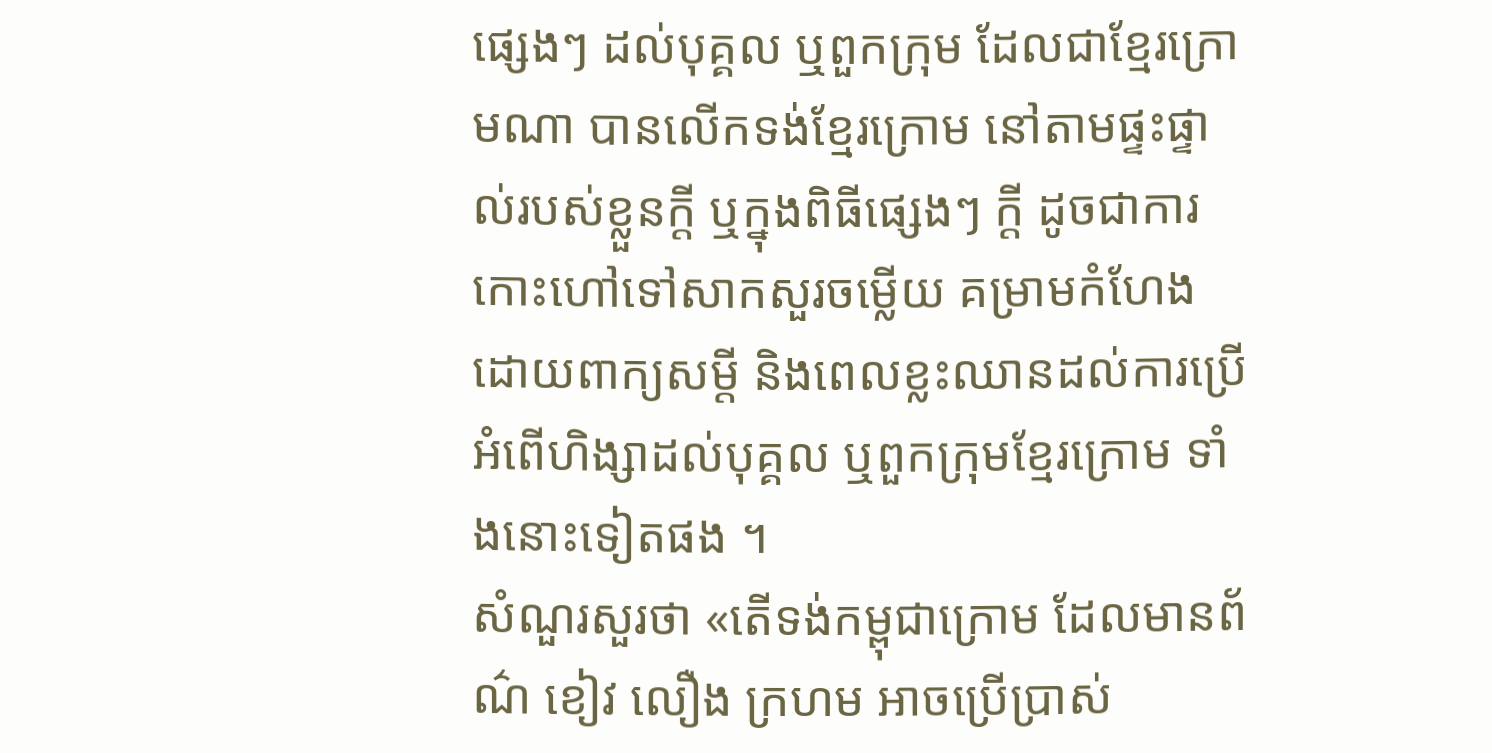ផ្សេងៗ ដល់បុគ្គល ឬពួកក្រុម ដែលជាខ្មែរក្រោមណា បានលើកទង់ខ្មែរក្រោម នៅតាមផ្ទះផ្ទាល់របស់ខ្លួនក្តី ឬក្នុងពិធីផ្សេងៗ ក្តី ដូចជាការកោះហៅទៅសាកសួរចម្លើយ គម្រាមកំហែងដោយពាក្យសម្តី និងពេលខ្លះឈានដល់ការប្រើអំពើហិង្សាដល់បុគ្គល ឬពួកក្រុមខ្មែរក្រោម ទាំងនោះទៀតផង ។
សំណួរសួរថា «តើទង់កម្ពុជាក្រោម ដែលមានព័ណ៌ ខៀវ លឿង ក្រហម អាចប្រើប្រាស់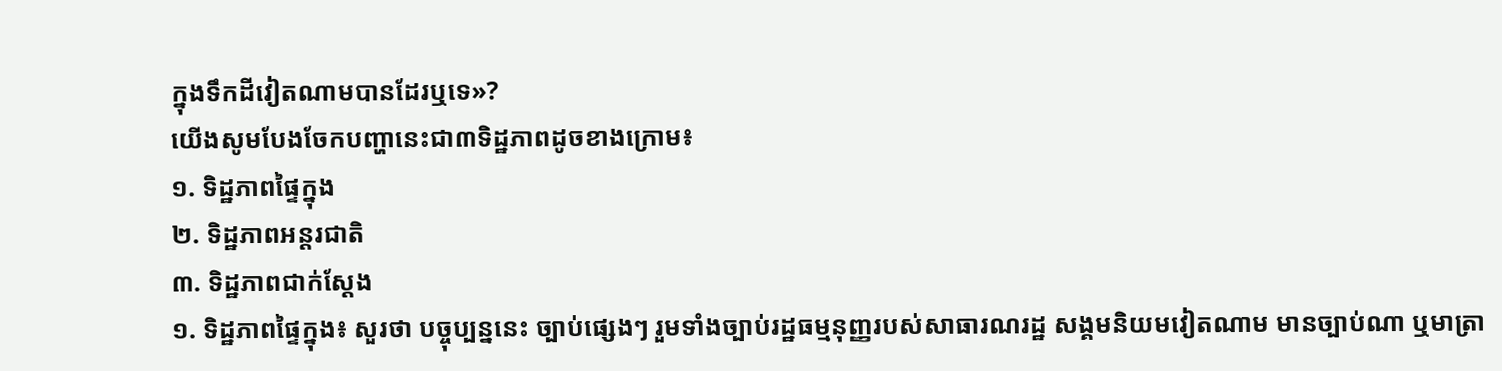ក្នុងទឹកដីវៀតណាមបានដែរឬទេ»?
យើងសូមបែងចែកបញ្ហានេះជា៣ទិដ្ឋភាពដូចខាងក្រោម៖
១. ទិដ្ឋភាពផ្ទៃក្នុង
២. ទិដ្ឋភាពអន្តរជាតិ
៣. ទិដ្ឋភាពជាក់ស្ដែង
១. ទិដ្ឋភាពផ្ទៃក្នុង៖ សួរថា បច្ចុប្បន្ននេះ ច្បាប់ផ្សេងៗ រួមទាំងច្បាប់រដ្ឋធម្មនុញ្ញរបស់សាធារណរដ្ឋ សង្គមនិយមវៀតណាម មានច្បាប់ណា ឬមាត្រា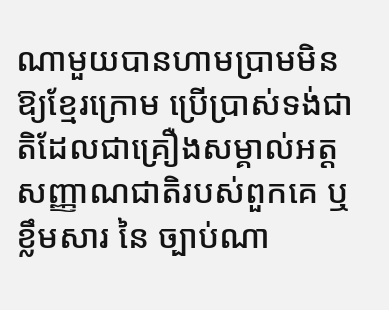ណាមួយបានហាមប្រាមមិនឱ្យខ្មែរក្រោម ប្រើប្រាស់ទង់ជាតិដែលជាគ្រឿងសម្គាល់អត្តសញ្ញាណជាតិរបស់ពួកគេ ឬខ្លឹមសារ នៃ ច្បាប់ណា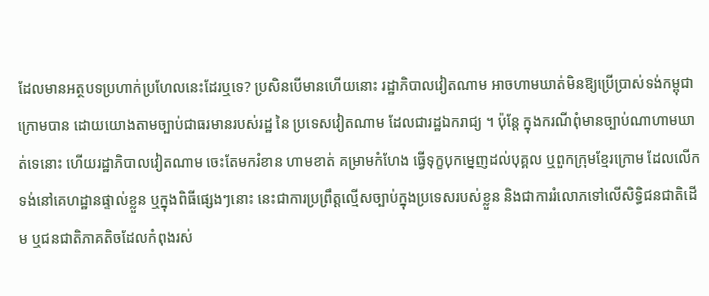ដែលមានអត្ថបទប្រហាក់ប្រហែលនេះដែរឬទេ? ប្រសិនបើមានហើយនោះ រដ្ឋាភិបាលវៀតណាម អាចហាមឃាត់មិនឱ្យប្រើប្រាស់ទង់កម្ពុជាក្រោមបាន ដោយយោងតាមច្បាប់ជាធរមានរបស់រដ្ឋ នៃ ប្រទេសវៀតណាម ដែលជារដ្ឋឯករាជ្យ ។ ប៉ុន្តែ ក្នុងករណីពុំមានច្បាប់ណាហាមឃាត់ទេនោះ ហើយរដ្ឋាភិបាលវៀតណាម ចេះតែមករំខាន ហាមខាត់ គម្រាមកំហែង ធ្វើទុក្ខបុកម្នេញដល់បុគ្គល ឬពួកក្រុមខ្មែរក្រោម ដែលលើកទង់នៅគេហដ្ឋានផ្ទាល់ខ្លួន ឬក្នុងពិធីផ្សេងៗនោះ នេះជាការប្រព្រឹត្តល្មើសច្បាប់ក្នុងប្រទេសរបស់ខ្លួន និងជាការរំលោភទៅលើសិទ្ធិជនជាតិដើម ឬជនជាតិភាគតិចដែលកំពុងរស់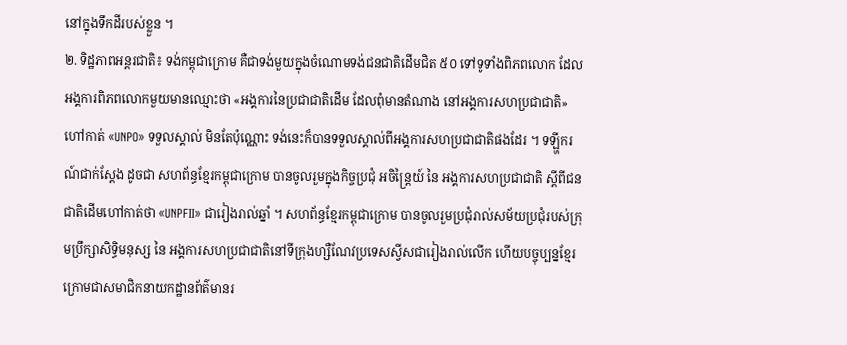នៅក្នុងទឹកដីរបស់ខ្លួន ។
២. ទិដ្ឋភាពអន្តរជាតិ៖ ទង់កម្ពុជាក្រោម គឺជាទង់មួយក្នុងចំណោមទង់ជនជាតិដើមជិត ៥០ ទៅទូទាំងពិភពលោក ដែលអង្គការពិភពលោកមួយមានឈ្មោះថា «អង្គការនៃប្រជាជាតិដើម ដែលពុំមានតំណាង នៅអង្គការសហប្រជាជាតិ» ហៅកាត់ «UNPO» ទទួលស្គាល់ មិនតែប៉ុណ្ណោះ ទង់នេះក៏បានទទួលស្គាល់ពីអង្គការសហប្រជាជាតិផងដែរ ។ ទឡ្ហីករណ៍ជាក់ស្ដែង ដូចជា សហព័ន្ធខ្មែរកម្ពុជាក្រោម បានចូលរួមក្នុងកិច្ចប្រជុំ អចិន្ត្រៃយ៍ នៃ អង្គការសហប្រជាជាតិ ស្តីពីជនជាតិដើមហៅកាត់ថា «UNPFII» ជារៀងរាល់ឆ្នាំ ។ សហព័ន្ធខ្មែរកម្ពុជាក្រោម បានចូលរួមប្រជុំរាល់សម័យប្រជុំរបស់ក្រុមប្រឹក្សាសិទ្ធិមនុស្ស នៃ អង្គការសហប្រជាជាតិនៅទីក្រុងហ្សឺណែវប្រទេសស្វីសជារៀងរាល់លើក ហើយបច្ចុប្បន្នខ្មែរក្រោមជាសមាជិកនាយកដ្ឋានព័ត៌មានរ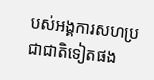បស់អង្គការសហប្រជាជាតិទៀតផង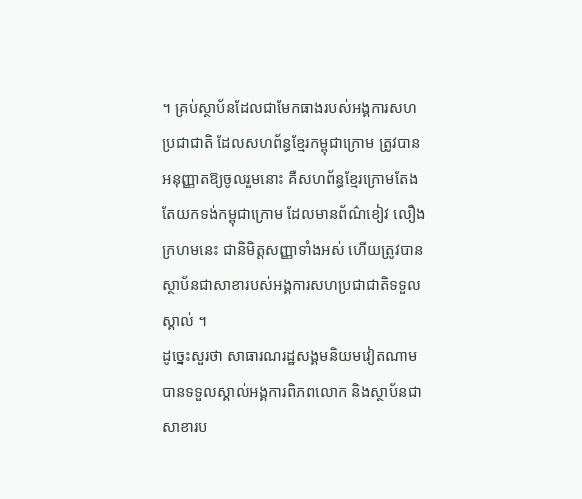។ គ្រប់ស្ថាប័នដែលជាមែកធាងរបស់អង្គការសហប្រជាជាតិ ដែលសហព័ន្ធខ្មែរកម្ពុជាក្រោម ត្រូវបានអនុញ្ញាតឱ្យចូលរួមនោះ គឺសហព័ន្ធខ្មែរក្រោមតែងតែយកទង់កម្ពុជាក្រោម ដែលមានព័ណ៌ខៀវ លឿង ក្រហមនេះ ជានិមិត្តសញ្ញាទាំងអស់ ហើយត្រូវបានស្ថាប័នជាសាខារបស់អង្គការសហប្រជាជាតិទទួលស្គាល់ ។
ដូច្នេះសួរថា សាធារណរដ្ឋសង្គមនិយមវៀតណាម បានទទួលស្គាល់អង្គការពិភពលោក និងស្ថាប័នជាសាខារប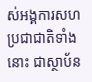ស់អង្គការសហប្រជាជាតិទាំងនោះ ជាស្ថាប័ន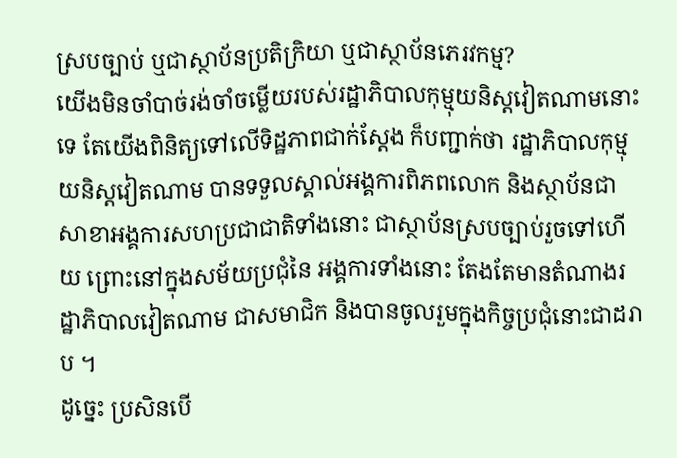ស្របច្បាប់ ឬជាស្ថាប័នប្រតិក្រិយា ឬជាស្ថាប័នភេរវកម្ម?
យើងមិនចាំបាច់រង់ចាំចម្លើយរបស់រដ្ឋាភិបាលកុម្មុយនិស្តវៀតណាមនោះទេ តែយើងពិនិត្យទៅលើទិដ្ឋភាពជាក់ស្ដែង ក៏បញ្ជាក់ថា រដ្ឋាភិបាលកុម្មុយនិស្តវៀតណាម បានទទួលស្គាល់អង្គការពិភពលោក និងស្ថាប័នជាសាខាអង្គការសហប្រជាជាតិទាំងនោះ ជាស្ថាប័នស្របច្បាប់រួចទៅហើយ ព្រោះនៅក្នុងសម័យប្រជុំនៃ អង្គការទាំងនោះ តែងតែមានតំណាងរដ្ឋាភិបាលវៀតណាម ជាសមាជិក និងបានចូលរួមក្នុងកិច្ចប្រជុំនោះជាដរាប ។
ដូច្នេះ ប្រសិនបើ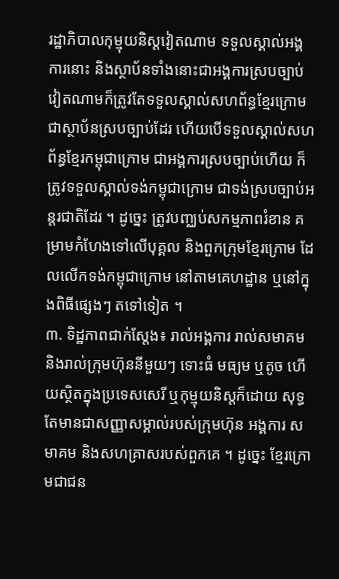រដ្ឋាភិបាលកុម្មុយនិស្តវៀតណាម ទទួលស្គាល់អង្គការនោះ និងស្ថាប័នទាំងនោះជាអង្គការស្របច្បាប់ វៀតណាមក៏ត្រូវតែទទួលស្គាល់សហព័ន្ធខ្មែរក្រោមជាស្ថាប័នស្របច្បាប់ដែរ ហើយបើទទួលស្គាល់សហព័ន្ធខ្មែរកម្ពុជាក្រោម ជាអង្គការស្របច្បាប់ហើយ ក៏ត្រូវទទួលស្គាល់ទង់កម្ពុជាក្រោម ជាទង់ស្របច្បាប់អន្តរជាតិដែរ ។ ដូច្នេះ ត្រូវបញ្ឈប់សកម្មភាពរំខាន គម្រាមកំហែងទៅលើបុគ្គល និងពួកក្រុមខ្មែរក្រោម ដែលលើកទង់កម្ពុជាក្រោម នៅតាមគេហដ្ឋាន ឬនៅក្នុងពិធីផ្សេងៗ តទៅទៀត ។
៣. ទិដ្ឋភាពជាក់ស្ដែង៖ រាល់អង្គការ រាល់សមាគម និងរាល់ក្រុមហ៊ុននីមួយៗ ទោះធំ មធ្យម ឬតូច ហើយស្ថិតក្នុងប្រទេសសេរី ឬកុម្មុយនិស្តក៏ដោយ សុទ្ធតែមានជាសញ្ញាសម្គាល់របស់ក្រុមហ៊ុន អង្គការ សមាគម និងសហគ្រាសរបស់ពួកគេ ។ ដូច្នេះ ខ្មែរក្រោមជាជន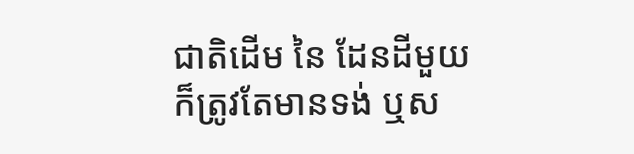ជាតិដើម នៃ ដែនដីមួយ ក៏ត្រូវតែមានទង់ ឬស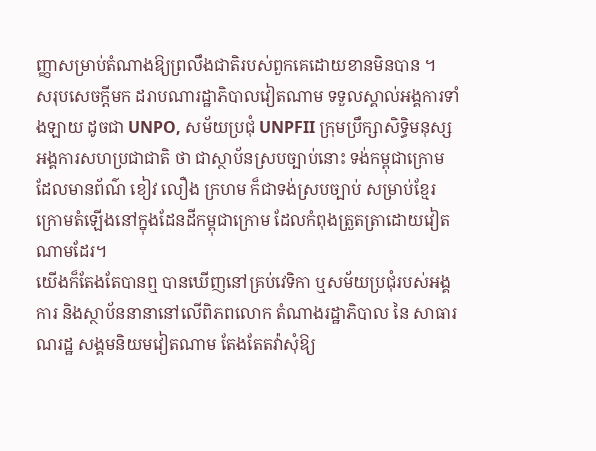ញ្ញាសម្រាប់តំណាងឱ្យព្រលឹងជាតិរបស់ពួកគេដោយខានមិនបាន ។
សរុបសេចក្តីមក ដរាបណារដ្ឋាភិបាលវៀតណាម ទទួលស្គាល់អង្គការទាំងឡាយ ដូចជា UNPO, សម័យប្រជុំ UNPFII ក្រុមប្រឹក្សាសិទ្ធិមនុស្សអង្គការសហប្រជាជាតិ ថា ជាស្ថាប័នស្របច្បាប់នោះ ទង់កម្ពុជាក្រោម ដែលមានព័ណ៌ ខៀវ លឿង ក្រហម ក៏ជាទង់ស្របច្បាប់ សម្រាប់ខ្មែរក្រោមតំឡើងនៅក្នុងដែនដីកម្ពុជាក្រោម ដែលកំពុងត្រួតត្រាដោយវៀតណាមដែរ។
យើងក៏តែងតែបានឮ បានឃើញនៅគ្រប់វេទិកា ឬសម័យប្រជុំរបស់អង្គការ និងស្ថាប័ននានានៅលើពិភពលោក តំណាងរដ្ឋាភិបាល នៃ សាធារណរដ្ឋ សង្គមនិយមវៀតណាម តែងតែតវ៉ាសុំឱ្យ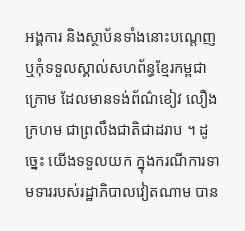អង្គការ និងស្ថាប័នទាំងនោះបណ្ដេញ ឬកុំទទួលស្គាល់សហព័ន្ធខ្មែរកម្ពជាក្រោម ដែលមានទង់ព័ណ៌ខៀវ លឿង ក្រហម ជាព្រលឹងជាតិជាដរាប ។ ដូច្នេះ យើងទទួលយក ក្នុងករណីការទាមទាររបស់រដ្ឋាភិបាលវៀតណាម បាន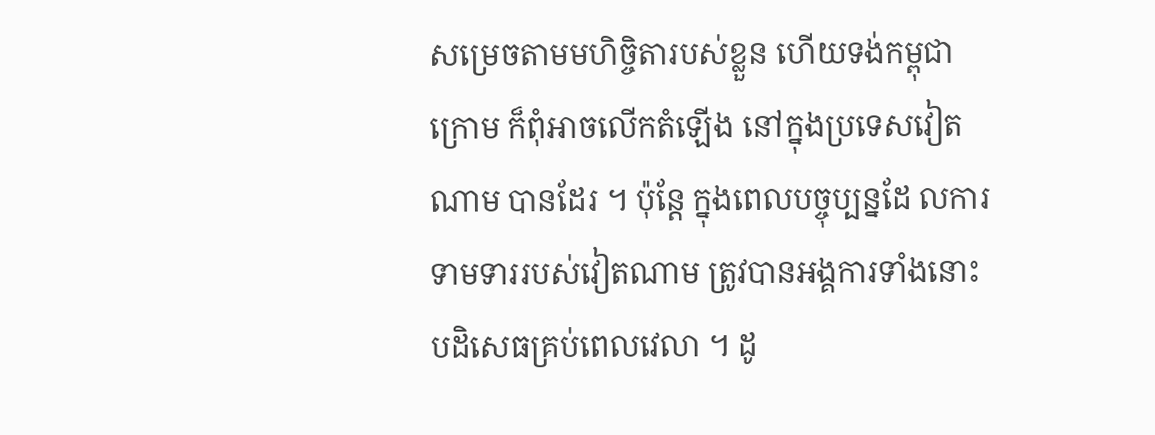សម្រេចតាមមហិច្ចិតារបស់ខ្លួន ហើយទង់កម្ពុជាក្រោម ក៏ពុំអាចលើកតំឡើង នៅក្នុងប្រទេសវៀតណាម បានដែរ ។ ប៉ុន្តែ ក្នុងពេលបច្ចុប្បន្នដែ លការទាមទាររបស់វៀតណាម ត្រូវបានអង្គការទាំងនោះ បដិសេធគ្រប់ពេលវេលា ។ ដូ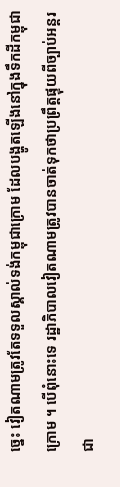ច្នេះ វៀតណាមត្រូវតែទទួលស្គាល់ទង់កម្ពុជាក្រោម ដែលបង្ហូតឡើងនៅក្នុងទឹកដីកម្ពុជាក្រោម ។ បើពុំនោះទេ រដ្ឋាភិបាលវៀតណាមត្រូវបានចាត់ទុកថាប្រព្រឹត្តផ្ទុយពីច្បាប់អន្តរជា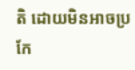តិ ដោយមិនអាចប្រកែ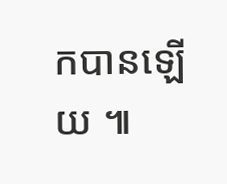កបានឡើយ ៕